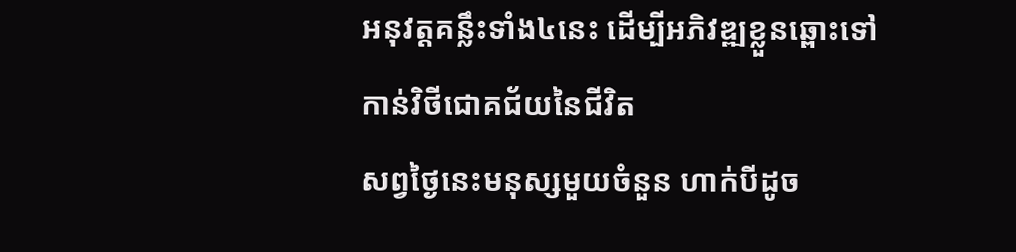អនុវត្តគន្លឹះទាំង៤នេះ ដើម្បីអភិវឌ្ឍខ្លួនឆ្ពោះទៅកាន់វិថីជោគជ័យនៃជីវិត
សព្វថ្ងៃនេះមនុស្សមួយចំនួន ហាក់បីដូច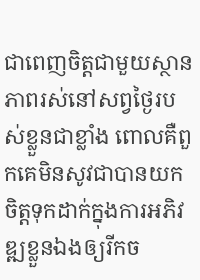ជាពេញចិត្តជាមួយស្ថានភាពរស់នៅសព្វថ្ងៃរបស់ខ្លួនជាខ្លាំង ពោលគឺពួកគេមិនសូវជាបានយកចិត្តទុកដាក់ក្នុងការអភិវឌ្ឍខ្លួនឯងឲ្យរីកច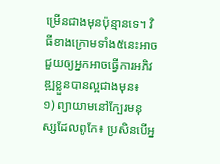ម្រើនជាងមុនប៉ុន្មានទេ។ វិធីខាងក្រោមទាំង៥នេះអាចជួយឲ្យអ្នកអាចធ្វើការអភិវឌ្ឍខ្លួនបានល្អជាងមុន៖
១) ព្យាយាមនៅក្បែរមនុស្សដែលពូកែ៖ ប្រសិនបើអ្ន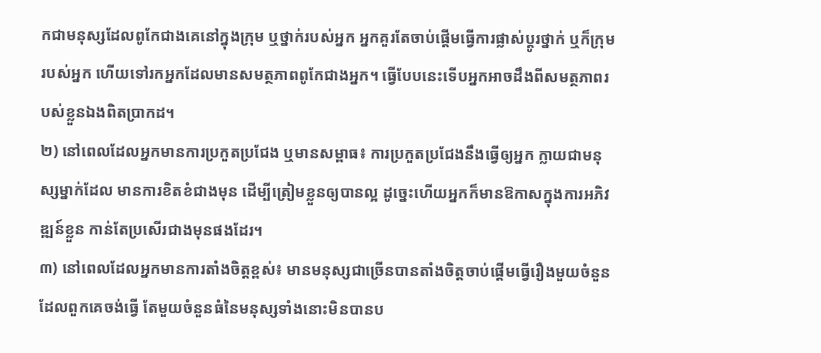កជាមនុស្សដែលពូកែជាងគេនៅក្នុងក្រុម ឬថ្នាក់របស់អ្នក អ្នកគួរតែចាប់ផ្ដើមធ្វើការផ្លាស់ប្ដូរថ្នាក់ ឬក៏ក្រុមរបស់អ្នក ហើយទៅរកអ្នកដែលមានសមត្ថភាពពូកែជាងអ្នក។ ធ្វើបែបនេះទើបអ្នកអាចដឹងពីសមត្ថភាពរបស់ខ្លួនឯងពិតប្រាកដ។
២) នៅពេលដែលអ្នកមានការប្រកួតប្រជែង ឬមានសម្ពាធ៖ ការប្រកួតប្រជែងនឹងធ្វើឲ្យអ្នក ក្លាយជាមនុស្សម្នាក់ដែល មានការខិតខំជាងមុន ដើម្បីត្រៀមខ្លួនឲ្យបានល្អ ដូច្នេះហើយអ្នកក៏មានឱកាសក្នុងការអភិវឌ្ឍន៍ខ្លួន កាន់តែប្រសើរជាងមុនផងដែរ។
៣) នៅពេលដែលអ្នកមានការតាំងចិត្តខ្ពស់៖ មានមនុស្សជាច្រើនបានតាំងចិត្តចាប់ផ្ដើមធ្វើរឿងមួយចំនួន ដែលពួកគេចង់ធ្វើ តែមួយចំនួនធំនៃមនុស្សទាំងនោះមិនបានប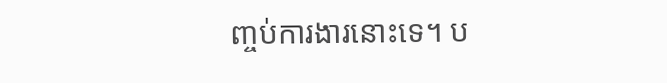ញ្ចប់ការងារនោះទេ។ ប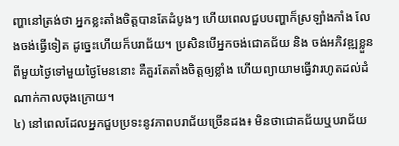ញ្ហានៅត្រង់ថា អ្នកខ្លះតាំងចិត្តបានតែដំបូងៗ ហើយពេលជួបបញ្ហាក៏ស្រឡាំងកាំង លែងចង់ធ្វើទៀត ដូច្នេះហើយក៏បរាជ័យ។ ប្រសិនបើអ្នកចង់ជោគជ័យ និង ចង់អភិវឌ្ឍខ្លួនពីមួយថ្ងៃទៅមួយថ្ងៃមែននោះ គឺគួរតែតាំងចិត្តឲ្យខ្លាំង ហើយព្យាយាមធ្វើវារហូតដល់ដំណាក់កាលចុងក្រោយ។
៤) នៅពេលដែលអ្នកជួបប្រទះនូវភាពបរាជ័យច្រើនដង៖ មិនថាជោគជ័យឬបរាជ័យ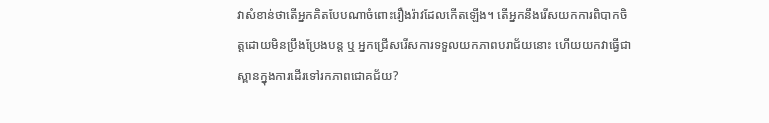វាសំខាន់ថាតើអ្នកគិតបែបណាចំពោះរឿងរ៉ាវដែលកើតឡើង។ តើអ្នកនឹងរើសយកការពិបាកចិត្តដោយមិនប្រឹងប្រែងបន្ត ឬ អ្នកជ្រើសរើសការទទួលយកភាពបរាជ័យនោះ ហើយយកវាធ្វើជាស្ពានក្នុងការដើរទៅរកភាពជោគជ័យ?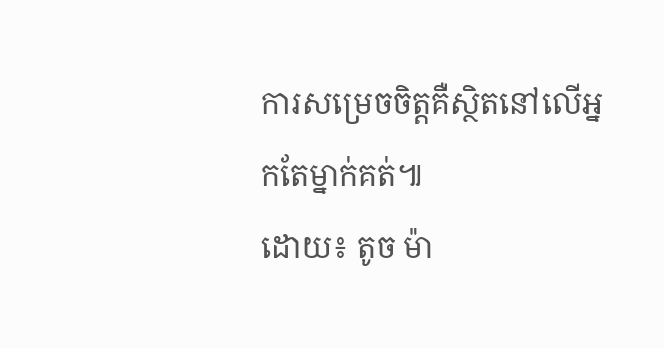ការសម្រេចចិត្តគឺស្ថិតនៅលើអ្នកតែម្នាក់គត់៕
ដោយ៖ តូច ម៉ា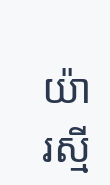យ៉ារស្មី